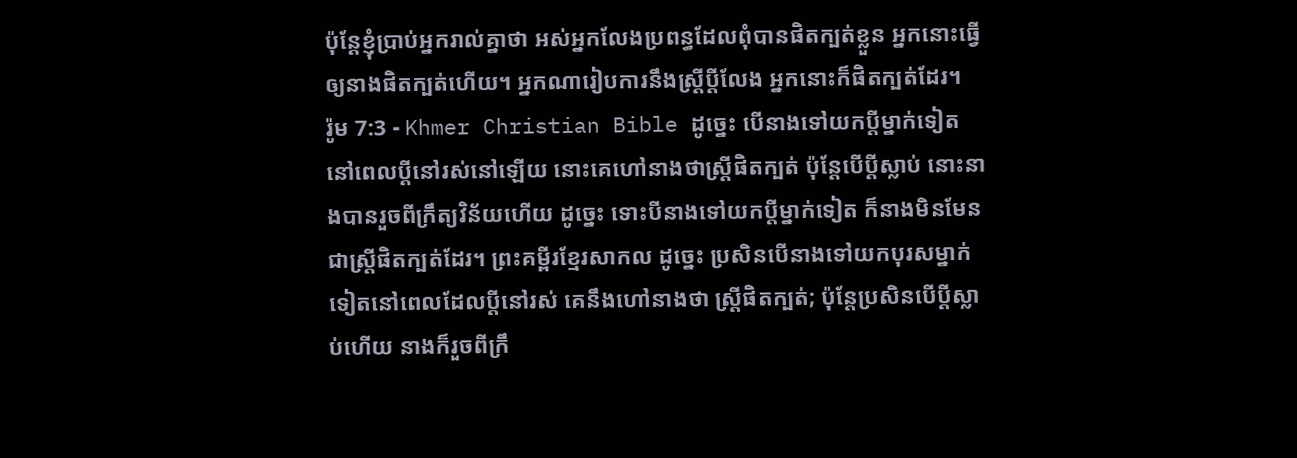ប៉ុន្ដែខ្ញុំប្រាប់អ្នករាល់គ្នាថា អស់អ្នកលែងប្រពន្ធដែលពុំបានផិតក្បត់ខ្លួន អ្នកនោះធ្វើឲ្យនាងផិតក្បត់ហើយ។ អ្នកណារៀបការនឹងស្ដ្រីប្ដីលែង អ្នកនោះក៏ផិតក្បត់ដែរ។
រ៉ូម 7:3 - Khmer Christian Bible ដូច្នេះ បើនាងទៅយកប្ដីម្នាក់ទៀត នៅពេលប្ដីនៅរស់នៅឡើយ នោះគេហៅនាងថាស្ដ្រីផិតក្បត់ ប៉ុន្ដែបើប្ដីស្លាប់ នោះនាងបានរួចពីក្រឹត្យវិន័យហើយ ដូច្នេះ ទោះបីនាងទៅយកប្ដីម្នាក់ទៀត ក៏នាងមិនមែនជាស្ដ្រីផិតក្បត់ដែរ។ ព្រះគម្ពីរខ្មែរសាកល ដូច្នេះ ប្រសិនបើនាងទៅយកបុរសម្នាក់ទៀតនៅពេលដែលប្ដីនៅរស់ គេនឹងហៅនាងថា ស្ត្រីផិតក្បត់; ប៉ុន្តែប្រសិនបើប្ដីស្លាប់ហើយ នាងក៏រួចពីក្រឹ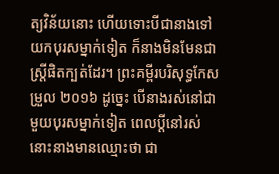ត្យវិន័យនោះ ហើយទោះបីជានាងទៅយកបុរសម្នាក់ទៀត ក៏នាងមិនមែនជាស្ត្រីផិតក្បត់ដែរ។ ព្រះគម្ពីរបរិសុទ្ធកែសម្រួល ២០១៦ ដូច្នេះ បើនាងរស់នៅជាមួយបុរសម្នាក់ទៀត ពេលប្តីនៅរស់ នោះនាងមានឈ្មោះថា ជា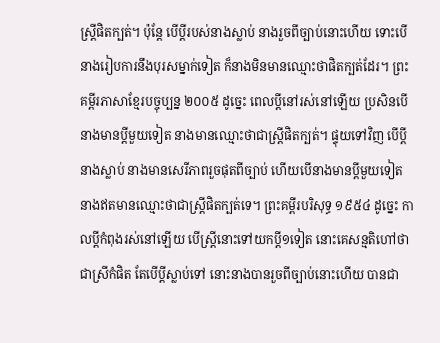ស្រី្ដផិតក្បត់។ ប៉ុន្តែ បើប្តីរបស់នាងស្លាប់ នាងរួចពីច្បាប់នោះហើយ ទោះបើនាងរៀបការនឹងបុរសម្នាក់ទៀត ក៏នាងមិនមានឈ្មោះថាផិតក្បត់ដែរ។ ព្រះគម្ពីរភាសាខ្មែរបច្ចុប្បន្ន ២០០៥ ដូច្នេះ ពេលប្ដីនៅរស់នៅឡើយ ប្រសិនបើនាងមានប្ដីមួយទៀត នាងមានឈ្មោះថាជាស្ត្រីផិតក្បត់។ ផ្ទុយទៅវិញ បើប្ដីនាងស្លាប់ នាងមានសេរីភាពរួចផុតពីច្បាប់ ហើយបើនាងមានប្ដីមួយទៀត នាងឥតមានឈ្មោះថាជាស្ត្រីផិតក្បត់ទេ។ ព្រះគម្ពីរបរិសុទ្ធ ១៩៥៤ ដូច្នេះ កាលប្ដីកំពុងរស់នៅឡើយ បើស្ត្រីនោះទៅយកប្ដី១ទៀត នោះគេសន្មតិហៅថាជាស្រីកំផិត តែបើប្ដីស្លាប់ទៅ នោះនាងបានរួចពីច្បាប់នោះហើយ បានជា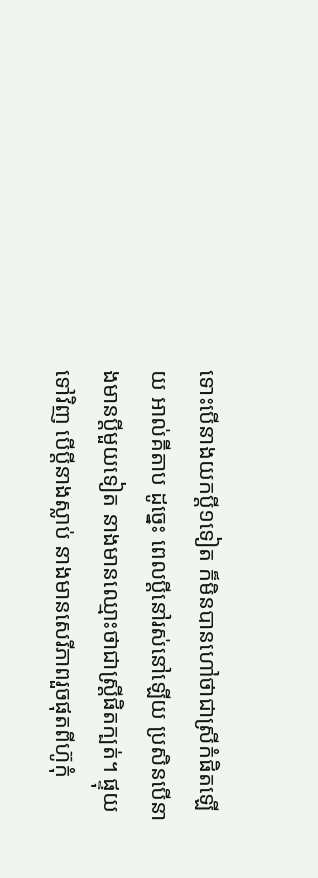ទោះបើនាងយកប្ដី១ទៀត ក៏មិនបានហៅថាជាស្រីកំផិតឡើយ អាល់គីតាប ដូច្នេះ ពេលប្ដីនៅរស់នៅឡើយ ប្រសិនបើនាងមានប្ដីមួយទៀត នាងមានឈ្មោះថាជាស្ដ្រីផិតក្បត់។ ផ្ទុយទៅវិញ បើប្ដីនាងស្លាប់ នាងមានសេរីភាពរួចផុតពីហ៊ូកុំ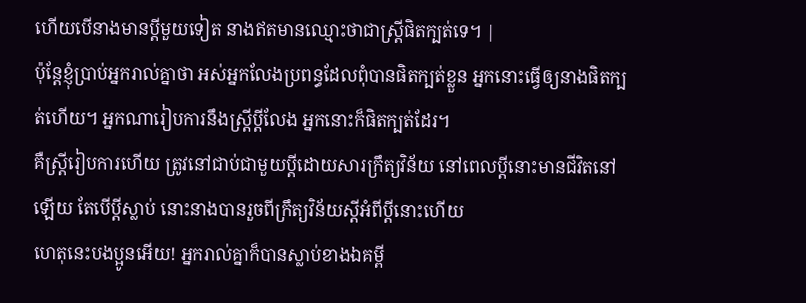ហើយបើនាងមានប្ដីមួយទៀត នាងឥតមានឈ្មោះថាជាស្ដ្រីផិតក្បត់ទេ។ |
ប៉ុន្ដែខ្ញុំប្រាប់អ្នករាល់គ្នាថា អស់អ្នកលែងប្រពន្ធដែលពុំបានផិតក្បត់ខ្លួន អ្នកនោះធ្វើឲ្យនាងផិតក្បត់ហើយ។ អ្នកណារៀបការនឹងស្ដ្រីប្ដីលែង អ្នកនោះក៏ផិតក្បត់ដែរ។
គឺស្ដ្រីរៀបការហើយ ត្រូវនៅជាប់ជាមួយប្ដីដោយសារក្រឹត្យវិន័យ នៅពេលប្ដីនោះមានជីវិតនៅឡើយ តែបើប្ដីស្លាប់ នោះនាងបានរួចពីក្រឹត្យវិន័យស្ដីអំពីប្ដីនោះហើយ
ហេតុនេះបងប្អូនអើយ! អ្នករាល់គ្នាក៏បានស្លាប់ខាងឯគម្ពី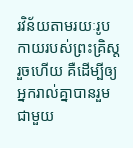រវិន័យតាមរយៈរូបកាយរបស់ព្រះគ្រិស្ដរួចហើយ គឺដើម្បីឲ្យអ្នករាល់គ្នាបានរួមជាមួយ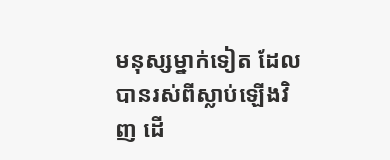មនុស្សម្នាក់ទៀត ដែលបានរស់ពីស្លាប់ឡើងវិញ ដើ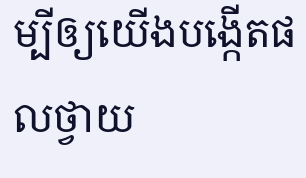ម្បីឲ្យយើងបង្កើតផលថ្វាយ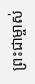ព្រះជាម្ចាស់